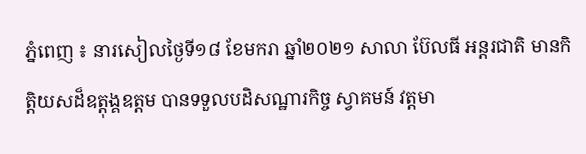ភ្នំពេញ ៖ នារសៀលថ្ងៃទី១៨ ខែមករា ឆ្នាំ២០២១ សាលា ប៊ែលធី អន្តរជាតិ មានកិត្តិយសដ៏ឧត្តុង្គឧត្តម បានទទួលបដិសណ្ឋារកិច្ច ស្វាគមន៍ វត្តមា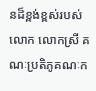នដ៏ខ្ពង់ខ្ពស់របស់ លោក លោកស្រី គណៈប្រតិភូគណៈក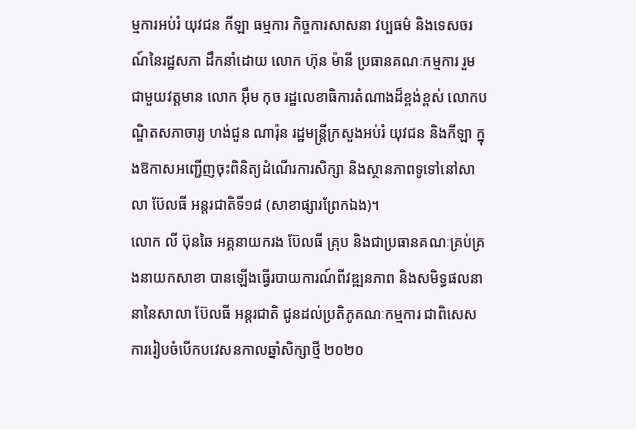ម្មការអប់រំ យុវជន កីឡា ធម្មការ កិច្ចការសាសនា វប្បធម៌ និងទេសចរណ៍នៃរដ្ឋសភា ដឹកនាំដោយ លោក ហ៊ុន ម៉ានី ប្រធានគណៈកម្មការ រួមជាមួយវត្តមាន លោក អ៊ឹម កុច រដ្ឋលេខាធិការតំណាងដ៏ខ្ពង់ខ្ពស់ លោកបណ្ឌិតសភាចារ្យ ហង់ជួន ណារ៉ុន រដ្ឋមន្រ្តីក្រសួងអប់រំ យុវជន និងកីឡា ក្នុងឱកាសអញ្ជើញចុះពិនិត្យដំណើរការសិក្សា និងស្ថានភាពទូទៅនៅសាលា ប៊ែលធី អន្តរជាតិទី១៨ (សាខាផ្សារព្រែកឯង)។
លោក លី ប៊ុនឆៃ អគ្គនាយករង ប៊ែលធី គ្រុប និងជាប្រធានគណៈគ្រប់គ្រងនាយកសាខា បានឡើងធ្វើរបាយការណ៍ពីវឌ្ឍនភាព និងសមិទ្ធផលនានានៃសាលា ប៊ែលធី អន្តរជាតិ ជូនដល់ប្រតិភូគណៈកម្មការ ជាពិសេសការរៀបចំបើកបវេសនកាលឆ្នាំសិក្សាថ្មី ២០២០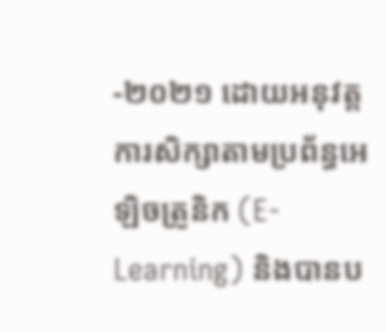-២០២១ ដោយអនុវត្តការសិក្សាតាមប្រព័ន្ធអេឡិចត្រូនិក (E-Learning) និងបានប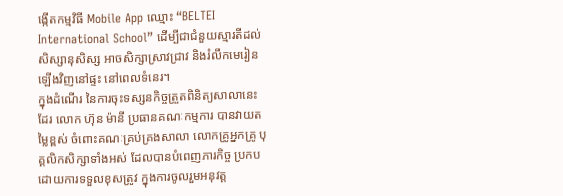ង្កើតកម្មវិធី Mobile App ឈ្មោះ “BELTEI International School” ដើម្បីជាជំនួយស្មារតីដល់សិស្សានុសិស្ស អាចសិក្សាស្រាវជ្រាវ និងរំលឹកមេរៀនឡើងវិញនៅផ្ទះ នៅពេលទំនេរ។
ក្នុងដំណើរ នៃការចុះទស្សនកិច្ចត្រួតពិនិត្យសាលានេះដែរ លោក ហ៊ុន ម៉ានី ប្រធានគណៈកម្មការ បានវាយតម្លៃខ្ពស់ ចំពោះគណៈគ្រប់គ្រងសាលា លោកគ្រូអ្នកគ្រូ បុគ្គលិកសិក្សាទាំងអស់ ដែលបានបំពេញភារកិច្ច ប្រកបដោយការទទួលខុសត្រូវ ក្នុងការចូលរួមអនុវត្ត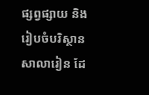ផ្សព្វផ្សាយ និងរៀបចំបរិស្ថានសាលារៀន ដែ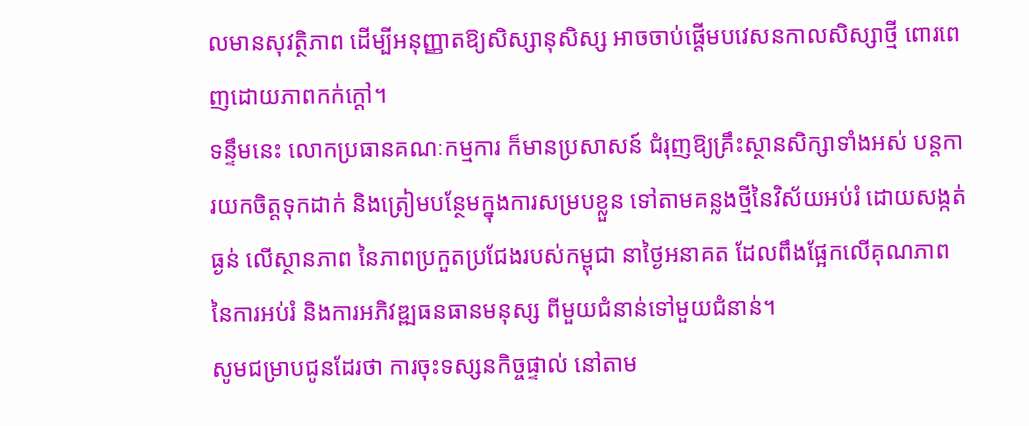លមានសុវត្ថិភាព ដើម្បីអនុញ្ញាតឱ្យសិស្សានុសិស្ស អាចចាប់ផ្តើមបវេសនកាលសិស្សាថ្មី ពោរពេញដោយភាពកក់ក្តៅ។
ទន្ទឹមនេះ លោកប្រធានគណៈកម្មការ ក៏មានប្រសាសន៍ ជំរុញឱ្យគ្រឹះស្ថានសិក្សាទាំងអស់ បន្តការយកចិត្តទុកដាក់ និងត្រៀមបន្ថែមក្នុងការសម្របខ្លួន ទៅតាមគន្លងថ្មីនៃវិស័យអប់រំ ដោយសង្កត់ធ្ងន់ លើស្ថានភាព នៃភាពប្រកួតប្រជែងរបស់កម្ពុជា នាថ្ងៃអនាគត ដែលពឹងផ្អែកលើគុណភាព នៃការអប់រំ និងការអភិវឌ្ឍធនធានមនុស្ស ពីមួយជំនាន់ទៅមួយជំនាន់។
សូមជម្រាបជូនដែរថា ការចុះទស្សនកិច្ចផ្ទាល់ នៅតាម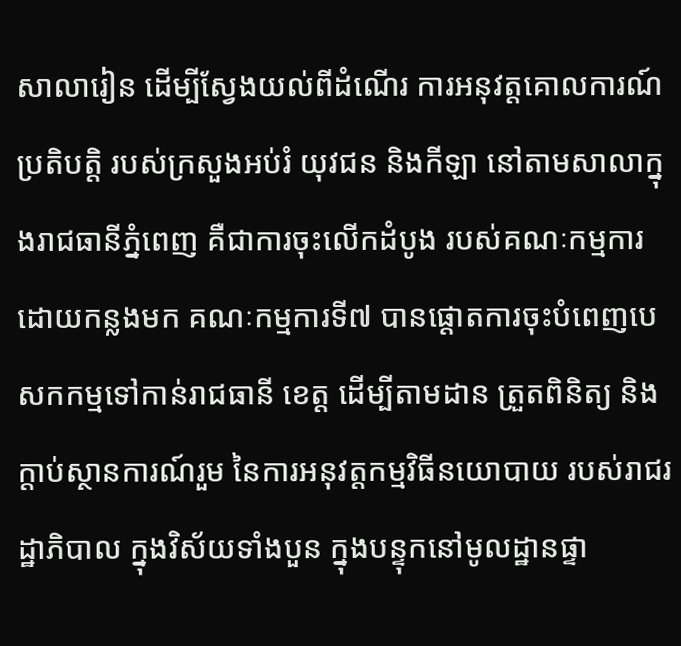សាលារៀន ដើម្បីស្វែងយល់ពីដំណើរ ការអនុវត្តគោលការណ៍ប្រតិបត្តិ របស់ក្រសួងអប់រំ យុវជន និងកីឡា នៅតាមសាលាក្នុងរាជធានីភ្នំពេញ គឺជាការចុះលើកដំបូង របស់គណៈកម្មការ ដោយកន្លងមក គណៈកម្មការទី៧ បានផ្តោតការចុះបំពេញបេសកកម្មទៅកាន់រាជធានី ខេត្ត ដើម្បីតាមដាន ត្រួតពិនិត្យ និងក្តាប់ស្ថានការណ៍រួម នៃការអនុវត្តកម្មវិធីនយោបាយ របស់រាជរដ្ឋាភិបាល ក្នុងវិស័យទាំងបួន ក្នុងបន្ទុកនៅមូលដ្ឋានផ្ទា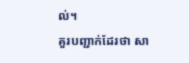ល់។
គួរបញ្ជាក់ដែរថា សា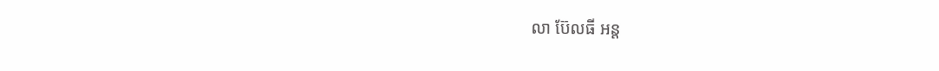លា ប៊ែលធី អន្ត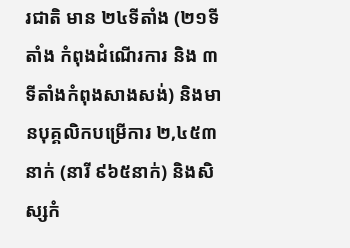រជាតិ មាន ២៤ទីតាំង (២១ទីតាំង កំពុងដំណើរការ និង ៣ទីតាំងកំពុងសាងសង់) និងមានបុគ្គលិកបម្រើការ ២,៤៥៣នាក់ (នារី ៩៦៥នាក់) និងសិស្សកំ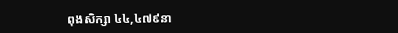ពុងសិក្សា ៤៤,៤៧៩នា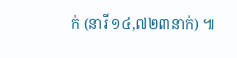ក់ (នារី ១៤,៧២៣នាក់) ៕